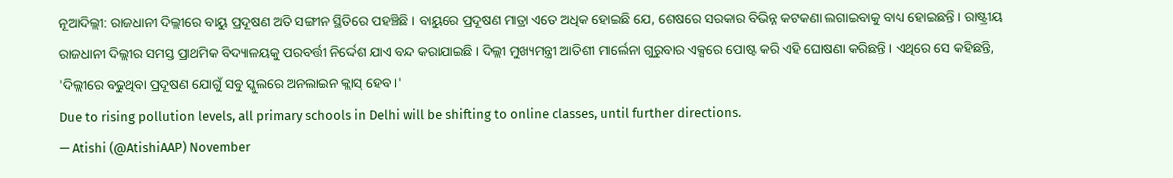ନୂଆଦିଲ୍ଲୀ: ରାଜଧାନୀ ଦିଲ୍ଲୀରେ ବାୟୁ ପ୍ରଦୂଷଣ ଅତି ସଙ୍ଗୀନ ସ୍ଥିତିରେ ପହଞ୍ଚିଛି । ବାୟୁରେ ପ୍ରଦୂଷଣ ମାତ୍ରା ଏତେ ଅଧିକ ହୋଇଛି ଯେ, ଶେଷରେ ସରକାର ବିଭିନ୍ନ କଟକଣା ଲଗାଇବାକୁ ବାଧ୍ୟ ହୋଇଛନ୍ତି । ରାଷ୍ଟ୍ରୀୟ ରାଜଧାନୀ ଦିଲ୍ଲୀର ସମସ୍ତ ପ୍ରାଥମିକ ବିଦ୍ୟାଳୟକୁ ପରବର୍ତ୍ତୀ ନିର୍ଦ୍ଦେଶ ଯାଏ ବନ୍ଦ କରାଯାଇଛି । ଦିଲ୍ଲୀ ମୁଖ୍ୟମନ୍ତ୍ରୀ ଆତିଶୀ ମାର୍ଲେନା ଗୁରୁବାର ଏକ୍ସରେ ପୋଷ୍ଟ କରି ଏହି ଘୋଷଣା କରିଛନ୍ତି । ଏଥିରେ ସେ କହିଛନ୍ତି, 'ଦିଲ୍ଲୀରେ ବଢୁଥିବା ପ୍ରଦୂଷଣ ଯୋଗୁଁ ସବୁ ସ୍କୁଲରେ ଅନଲାଇନ କ୍ଲାସ୍ ହେବ ।'
Due to rising pollution levels, all primary schools in Delhi will be shifting to online classes, until further directions.
— Atishi (@AtishiAAP) November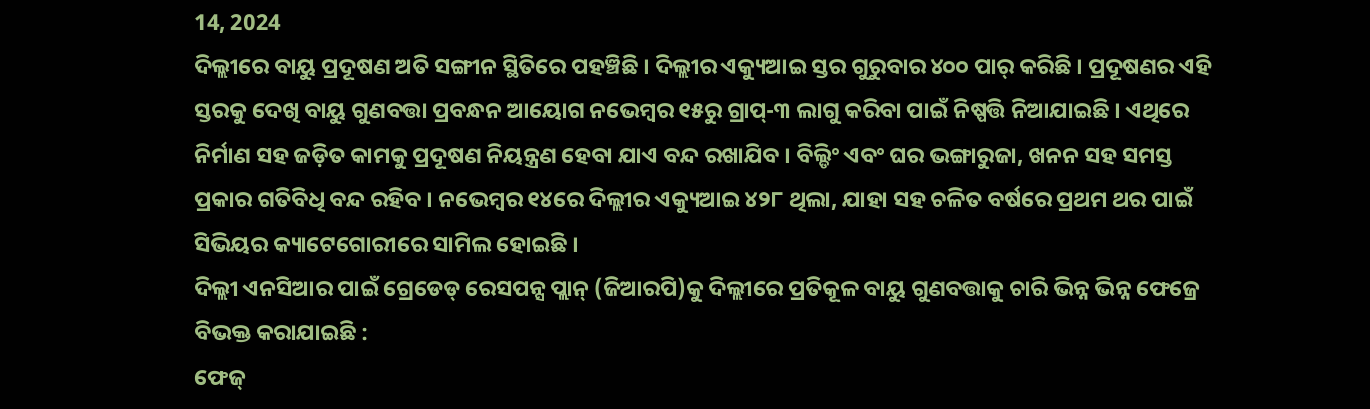14, 2024
ଦିଲ୍ଲୀରେ ବାୟୁ ପ୍ରଦୂଷଣ ଅତି ସଙ୍ଗୀନ ସ୍ଥିତିରେ ପହଞ୍ଚିଛି । ଦିଲ୍ଲୀର ଏକ୍ୟୁଆଇ ସ୍ତର ଗୁରୁବାର ୪୦୦ ପାର୍ କରିଛି । ପ୍ରଦୂଷଣର ଏହି ସ୍ତରକୁ ଦେଖି ବାୟୁ ଗୁଣବତ୍ତା ପ୍ରବନ୍ଧନ ଆୟୋଗ ନଭେମ୍ୱର ୧୫ରୁ ଗ୍ରାପ୍-୩ ଲାଗୁ କରିବା ପାଇଁ ନିଷ୍ପତ୍ତି ନିଆଯାଇଛି । ଏଥିରେ ନିର୍ମାଣ ସହ ଜଡ଼ିତ କାମକୁ ପ୍ରଦୂଷଣ ନିୟନ୍ତ୍ରଣ ହେବା ଯାଏ ବନ୍ଦ ରଖାଯିବ । ବିଲ୍ଡିଂ ଏବଂ ଘର ଭଙ୍ଗାରୁଜା, ଖନନ ସହ ସମସ୍ତ ପ୍ରକାର ଗତିବିଧି ବନ୍ଦ ରହିବ । ନଭେମ୍ୱର ୧୪ରେ ଦିଲ୍ଲୀର ଏକ୍ୟୁଆଇ ୪୨୮ ଥିଲା, ଯାହା ସହ ଚଳିତ ବର୍ଷରେ ପ୍ରଥମ ଥର ପାଇଁ ସିଭିୟର କ୍ୟାଟେଗୋରୀରେ ସାମିଲ ହୋଇଛି ।
ଦିଲ୍ଲୀ ଏନସିଆର ପାଇଁ ଗ୍ରେଡେଡ୍ ରେସପନ୍ସ ପ୍ଲାନ୍ (ଜିଆରପି)କୁ ଦିଲ୍ଲୀରେ ପ୍ରତିକୂଳ ବାୟୁ ଗୁଣବତ୍ତାକୁ ଚାରି ଭିନ୍ନ ଭିନ୍ନ ଫେଜ୍ରେ ବିଭକ୍ତ କରାଯାଇଛି :
ଫେଜ୍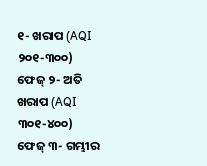୧- ଖରାପ (AQI ୨୦୧-୩୦୦)
ଫେଜ୍ ୨- ଅତି ଖରାପ (AQI ୩୦୧-୪୦୦)
ଫେଜ୍ ୩- ଗମ୍ଭୀର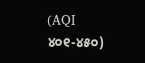(AQI ୪୦୧-୪୫୦)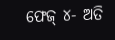ଫେଜ୍ ୪- ଅତି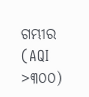ଗମ୍ଭୀର (AQI >୩୦୦)